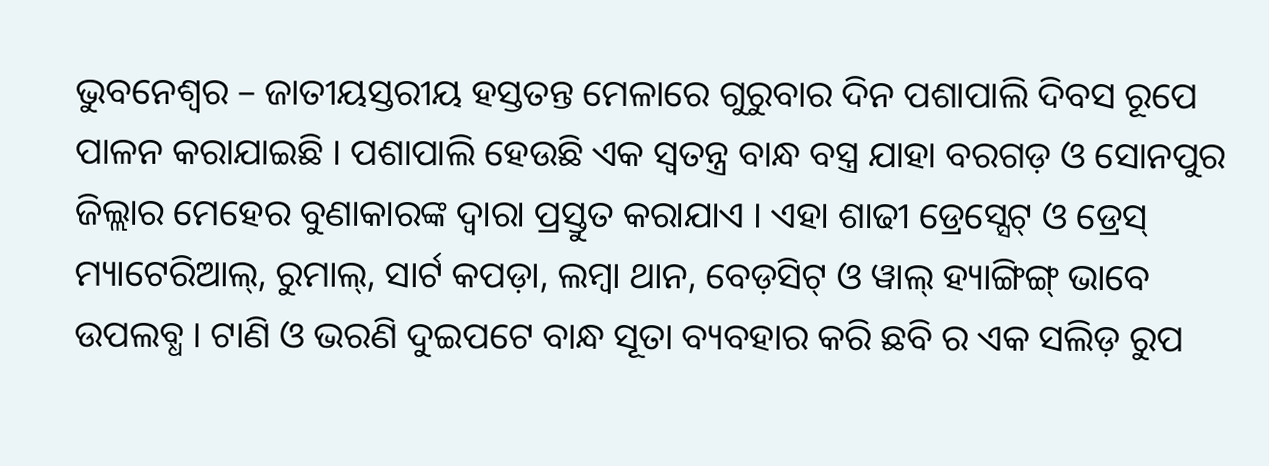ଭୁବନେଶ୍ୱର – ଜାତୀୟସ୍ତରୀୟ ହସ୍ତତନ୍ତ ମେଳାରେ ଗୁରୁବାର ଦିନ ପଶାପାଲି ଦିବସ ରୂପେ ପାଳନ କରାଯାଇଛି । ପଶାପାଲି ହେଉଛି ଏକ ସ୍ୱତନ୍ତ୍ର ବାନ୍ଧ ବସ୍ତ୍ର ଯାହା ବରଗଡ଼ ଓ ସୋନପୁର ଜିଲ୍ଲାର ମେହେର ବୁଣାକାରଙ୍କ ଦ୍ୱାରା ପ୍ରସ୍ତୁତ କରାଯାଏ । ଏହା ଶାଢୀ ଡ୍ରେସ୍ସେଟ୍ ଓ ଡ୍ରେସ୍ ମ୍ୟାଟେରିଆଲ୍, ରୁମାଲ୍, ସାର୍ଟ କପଡ଼ା, ଲମ୍ବା ଥାନ, ବେଡ଼ସିଟ୍ ଓ ୱାଲ୍ ହ୍ୟାଙ୍ଗିଙ୍ଗ୍ ଭାବେ ଉପଲବ୍ଧ । ଟାଣି ଓ ଭରଣି ଦୁଇପଟେ ବାନ୍ଧ ସୂତା ବ୍ୟବହାର କରି ଛବି ର ଏକ ସଲିଡ଼ ରୁପ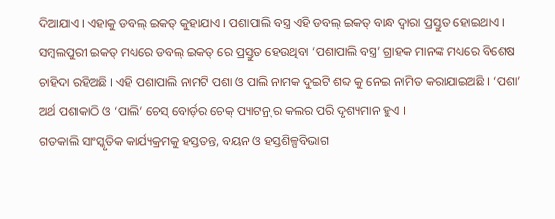ଦିଆଯାଏ । ଏହାକୁ ଡବଲ୍ ଇକତ୍ କୁହାଯାଏ । ପଶାପାଲି ବସ୍ତ୍ର ଏହି ଡବଲ୍ ଇକତ୍ ବାନ୍ଧ ଦ୍ୱାରା ପ୍ରସ୍ତୁତ ହୋଇଥାଏ । ସମ୍ବଲପୁରୀ ଇକତ୍ ମଧ୍ୟରେ ଡବଲ୍ ଇକତ୍ ରେ ପ୍ରସ୍ତୁତ ହେଉଥିବା ‘ପଶାପାଲି ବସ୍ତ୍ର’ ଗ୍ରାହକ ମାନଙ୍କ ମଧ୍ୟରେ ବିଶେଷ ଚାହିଦା ରହିଅଛି । ଏହି ପଶାପାଲି ନାମଟି ପଶା ଓ ପାଲି ନାମକ ଦୁଇଟି ଶବ୍ଦ କୁ ନେଇ ନାମିତ କରାଯାଇଅଛି । ‘ପଶା’ ଅର୍ଥ ପଶାକାଠି ଓ ‘ପାଲି’ ଚେସ୍ ବୋର୍ଡ଼ର ଚେକ୍ ପ୍ୟାଟନ୍ର୍ ର କଲର ପରି ଦୃଶ୍ୟମାନ ହୁଏ ।
ଗତକାଲି ସାଂସ୍କୃତିକ କାର୍ଯ୍ୟକ୍ରମକୁ ହସ୍ତତନ୍ତ, ବୟନ ଓ ହସ୍ତଶିଳ୍ପବିଭାଗ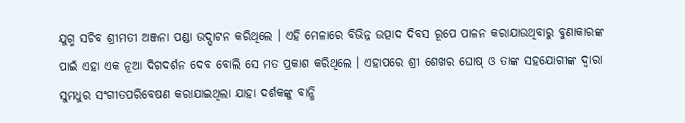ଯୁଗ୍ମ ସଚିବ ଶ୍ରୀମତୀ ଅଞ୍ଜନା ପଣ୍ଡା ଉଦ୍ଘାଟନ କରିଥିଲେ । ଏହି ମେଳାରେ ବିଭିନ୍ନ ଉତ୍ପାଦ ଦିବସ ରୂପେ ପାଳନ କରାଯାଉଥିବାରୁ ବୁଣାକାରଙ୍କ ପାଇଁ ଏହା ଏକ ନୂଆ ଦିଗଦର୍ଶନ ଦେବ ବୋଲି ସେ ମତ ପ୍ରକାଶ କରିଥିଲେ । ଏହାପରେ ଶ୍ରୀ ଶେଖର ଘୋଷ୍ ଓ ତାଙ୍କ ସହଯୋଗୀଙ୍କ ଦ୍ୱାରା ସୁମଧୁର ସଂଗୀତପରିବେଷଣ କରାଯାଇଥିଲା ଯାହା ଦର୍ଶକଙ୍କୁ ବାନ୍ଧି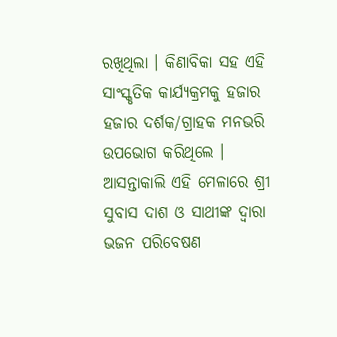ରଖିଥିଲା । କିଣାବିକା ସହ ଏହି ସାଂସ୍କୃତିକ କାର୍ଯ୍ୟକ୍ରମକୁ ହଜାର ହଜାର ଦର୍ଶକ/ଗ୍ରାହକ ମନଭରି ଉପଭୋଗ କରିଥିଲେ ।
ଆସନ୍ତାକାଲି ଏହି ମେଳାରେ ଶ୍ରୀ ସୁବାସ ଦାଶ ଓ ସାଥୀଙ୍କ ଦ୍ୱାରା ଭଜନ ପରିବେଷଣ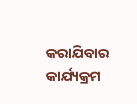କରାଯିବାର କାର୍ଯ୍ୟକ୍ରମ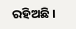ରହିଅଛି ।